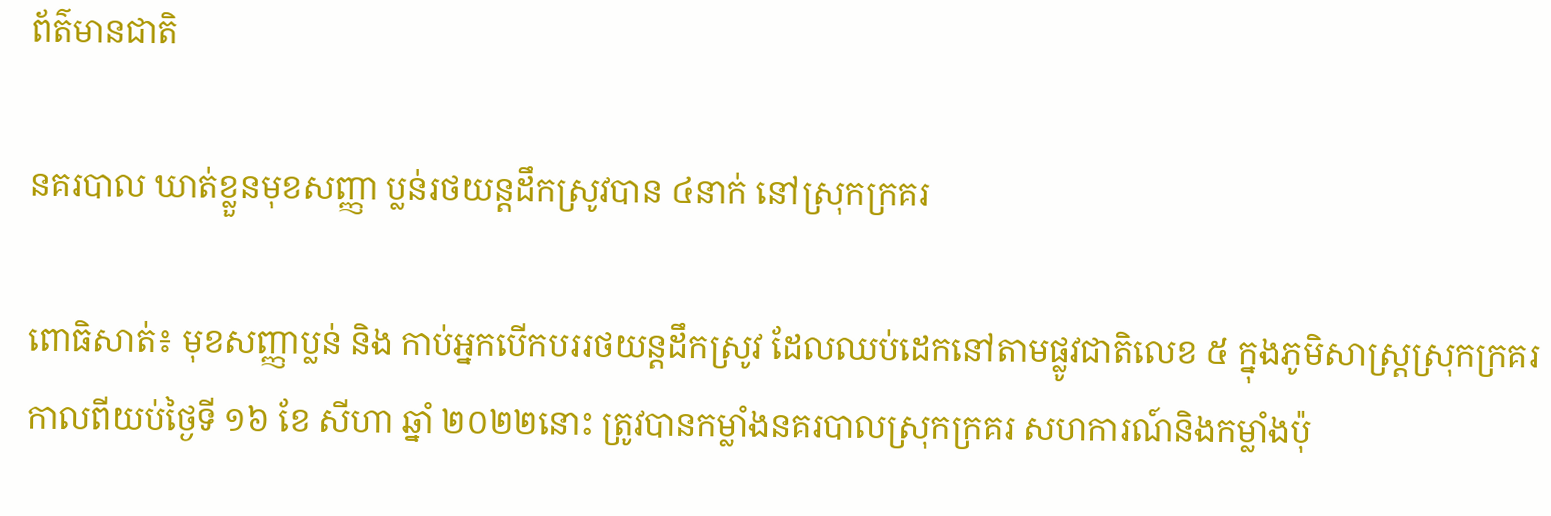ព័ត៌មានជាតិ

នគរបាល ឃាត់ខ្លួនមុខសញ្ញា ប្លន់រថយន្តដឹកស្រូវបាន ៤នាក់ នៅស្រុកក្រគរ

ពោធិសាត់៖ មុខសញ្ញាប្លន់ និង កាប់អ្នកបើកបររថយន្តដឹកស្រូវ ដែលឈប់ដេកនៅតាមផ្លូវជាតិលេខ ៥ ក្នុងភូមិសាស្ត្រស្រុកក្រគរ កាលពីយប់ថ្ងៃទី ១៦ ខែ សីហា ឆ្នាំ ២០២២នោះ ត្រូវបានកម្លាំងនគរបាលស្រុកក្រគរ សហការណ៍និងកម្លាំងប៉ុ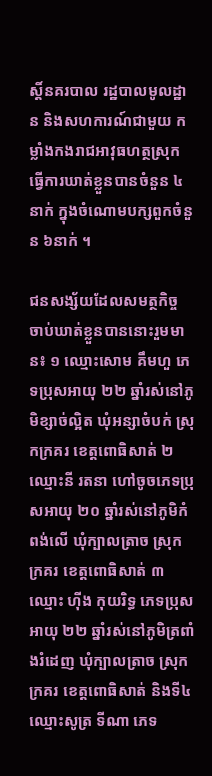ស្តិ៍នគរបាល រដ្ឋបាលមូលដ្ឋាន និងសហការណ៍ជាមួយ កម្លាំងកងរាជអាវុធហត្ថស្រុក ធ្វើការឃាត់ខ្លួនបានចំនួន ៤នាក់ ក្នុងចំណោមបក្សពួកចំនួន ៦នាក់ ។

ជនសង្ស័យដែលសមត្ថកិច្ច ចាប់ឃាត់ខ្លួនបាននោះរួមមាន៖ ១ ឈ្មោះសោម គឹមហួ ភេទប្រុសអាយុ ២២ ឆ្នាំរស់នៅភូមិខ្សាច់ល្អិត ឃុំអន្សាចំបក់ ស្រុកក្រគរ ខេត្តពោធិសាត់ ២ ឈ្មោះនី រតនា ហៅចូចភេទប្រុសអាយុ ២០ ឆ្នាំរស់នៅភូមិកំពង់លើ ឃុំក្បាលត្រាច ស្រុកក្រគរ ខេត្តពោធិសាត់ ៣ ឈ្មោះ ហ៊ីង កុយរិទ្ធ ភេទប្រុសអាយុ ២២ ឆ្នាំរស់នៅភូមិត្រពាំងរំដេញ ឃុំក្បាលត្រាច ស្រុកក្រគរ ខេត្តពោធិសាត់ និងទី៤ ឈ្មោះសូត្រ ទីណា ភេទ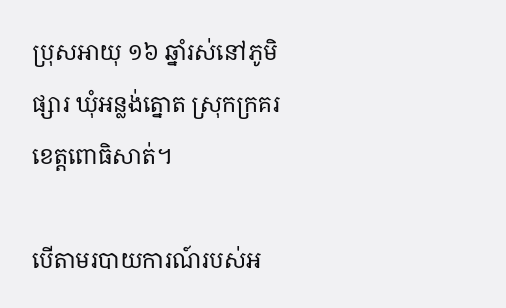ប្រុសអាយុ ១៦ ឆ្នាំរស់នៅភូមិផ្សារ ឃុំអន្លង់ត្នោត ស្រុកក្រគរ ខេត្តពោធិសាត់។

បើតាមរបាយការណ៍របស់អ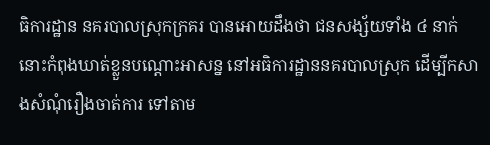ធិការដ្ឋាន នគរបាលស្រុកក្រគរ បានអោយដឹងថា ជនសង្ស័យទាំង ៤ នាក់នោះកំពុងឃាត់ខ្លួនបណ្តោះអាសន្ន នៅអធិការដ្ឋាននគរបាលស្រុក ដើម្បីកសាងសំណុំរឿងចាត់ការ ទៅតាម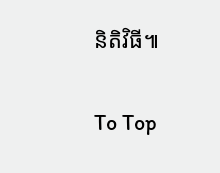និតិវិធី៕

To Top